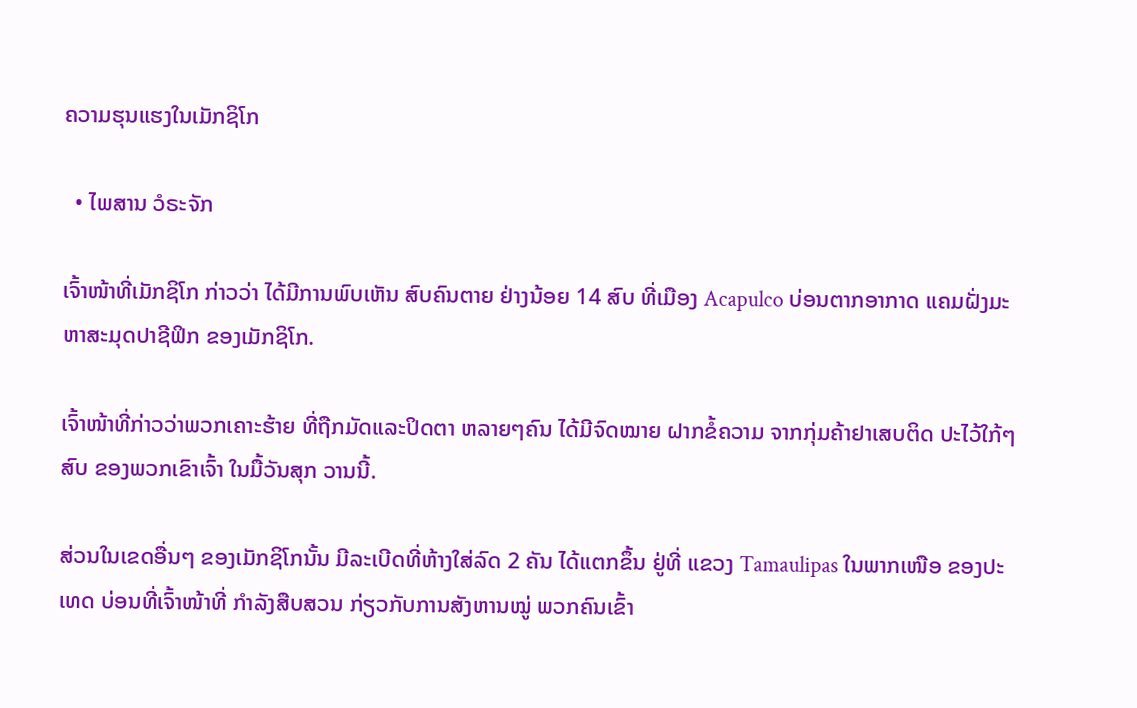ຄວາມຮຸນແຮງໃນເມັກຊິໂກ

  • ໄພສານ ວໍຣະຈັກ

ເຈົ້າໜ້າທີ່ເມັກຊິໂກ ກ່າວວ່າ ໄດ້ມີການພົບເຫັນ ສົບຄົນຕາຍ ຢ່າງນ້ອຍ 14 ສົບ ທີ່ເມືອງ Acapulco ບ່ອນຕາກອາກາດ ແຄມຝັ່ງມະຫາສະມຸດປາຊີຟິກ ຂອງເມັກຊິໂກ.

ເຈົ້າໜ້າທີ່ກ່າວວ່າພວກເຄາະຮ້າຍ ທີ່ຖືກມັດແລະປິດຕາ ຫລາຍໆຄົນ ໄດ້ມີຈົດໝາຍ ຝາກຂໍ້ຄວາມ ຈາກກຸ່ມຄ້າຢາເສບຕິດ ປະໄວ້ໃກ້ໆສົບ ຂອງພວກເຂົາເຈົ້າ ໃນມື້ວັນສຸກ ວານນີ້.

ສ່ວນໃນເຂດອື່ນໆ ຂອງເມັກຊິໂກນັ້ນ ມີລະເບີດທີ່ຫ້າງໃສ່ລົດ 2 ຄັນ ໄດ້ແຕກຂຶ້ນ ຢູ່ທີ່ ແຂວງ Tamaulipas ໃນພາກເໜືອ ຂອງປະເທດ ບ່ອນທີ່ເຈົ້າໜ້າທີ່ ກຳລັງສືບສວນ ກ່ຽວກັບການສັງຫານໝູ່ ພວກຄົນເຂົ້າ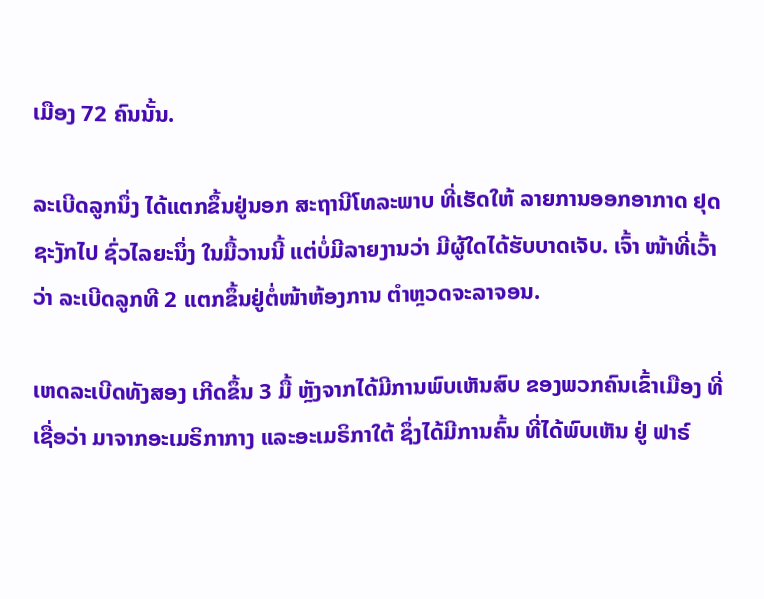ເມືອງ 72 ຄົນນັ້ນ.

ລະເບີດລູກນຶ່ງ ໄດ້ແຕກຂຶ້ນຢູ່ນອກ ສະຖານີໂທລະພາບ ທີ່ເຮັດໃຫ້ ລາຍການອອກອາກາດ ຢຸດຊະງັກໄປ ຊົ່ວໄລຍະນຶ່ງ ໃນມື້ວານນີ້ ແຕ່ບໍ່ມີລາຍງານວ່າ ມີຜູ້ໃດໄດ້ຮັບບາດເຈັບ. ເຈົ້າ ໜ້າທີ່ເວົ້າວ່າ ລະເບີດລູກທີ 2 ແຕກຂຶ້ນຢູ່ຕໍ່ໜ້າຫ້ອງການ ຕຳຫຼວດຈະລາຈອນ.

ເຫດລະເບີດທັງສອງ ເກີດຂຶ້ນ 3 ມື້ ຫຼັງຈາກໄດ້ມີການພົບເຫັນສົບ ຂອງພວກຄົນເຂົ້າເມືອງ ທີ່ເຊື່ອວ່າ ມາຈາກອະເມຣິກາກາງ ແລະອະເມຣິກາໃຕ້ ຊຶ່ງໄດ້ມີການຄົ້ນ ທີ່ໄດ້ພົບເຫັນ ຢູ່ ຟາຣ໌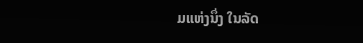ມແຫ່ງນຶ່ງ ໃນລັດ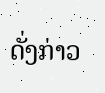ດັ່ງກ່າວ